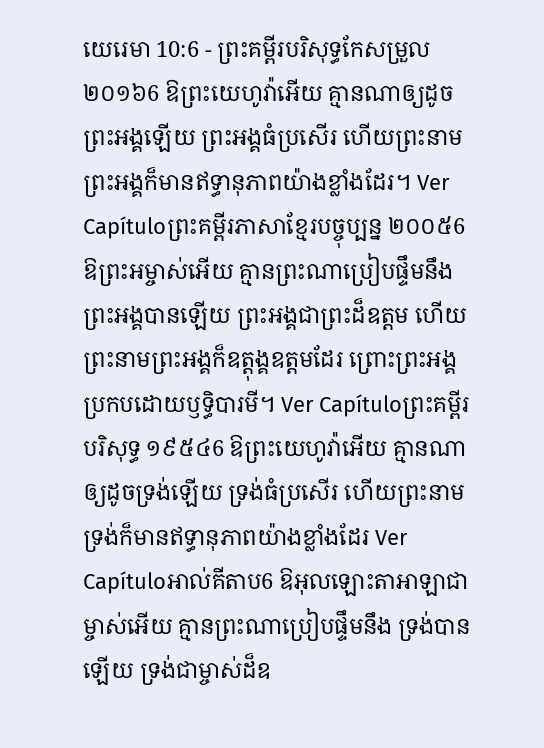យេរេមា 10:6 - ព្រះគម្ពីរបរិសុទ្ធកែសម្រួល ២០១៦6 ឱព្រះយេហូវ៉ាអើយ គ្មានណាឲ្យដូចព្រះអង្គឡើយ ព្រះអង្គធំប្រសើរ ហើយព្រះនាមព្រះអង្គក៏មានឥទ្ធានុភាពយ៉ាងខ្លាំងដែរ។ Ver Capítuloព្រះគម្ពីរភាសាខ្មែរបច្ចុប្បន្ន ២០០៥6 ឱព្រះអម្ចាស់អើយ គ្មានព្រះណាប្រៀបផ្ទឹមនឹង ព្រះអង្គបានឡើយ ព្រះអង្គជាព្រះដ៏ឧត្ដម ហើយព្រះនាមព្រះអង្គក៏ឧត្ដុង្គឧត្ដមដែរ ព្រោះព្រះអង្គប្រកបដោយឫទ្ធិបារមី។ Ver Capítuloព្រះគម្ពីរបរិសុទ្ធ ១៩៥៤6 ឱព្រះយេហូវ៉ាអើយ គ្មានណាឲ្យដូចទ្រង់ឡើយ ទ្រង់ធំប្រសើរ ហើយព្រះនាមទ្រង់ក៏មានឥទ្ធានុភាពយ៉ាងខ្លាំងដែរ Ver Capítuloអាល់គីតាប6 ឱអុលឡោះតាអាឡាជាម្ចាស់អើយ គ្មានព្រះណាប្រៀបផ្ទឹមនឹង ទ្រង់បានឡើយ ទ្រង់ជាម្ចាស់ដ៏ឧ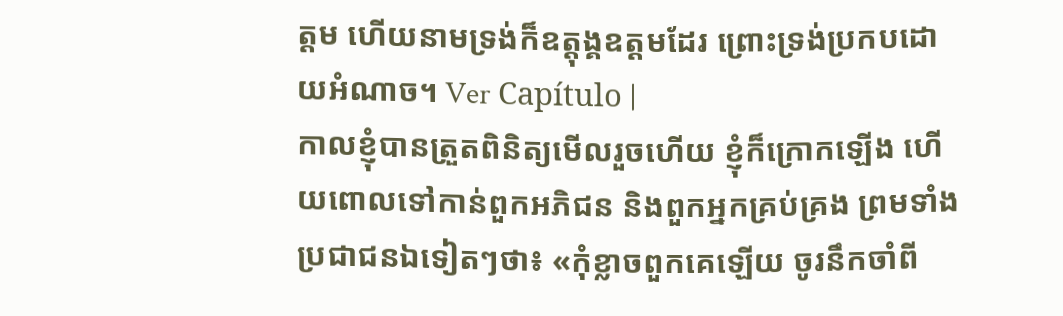ត្ដម ហើយនាមទ្រង់ក៏ឧត្ដុង្គឧត្ដមដែរ ព្រោះទ្រង់ប្រកបដោយអំណាច។ Ver Capítulo |
កាលខ្ញុំបានត្រួតពិនិត្យមើលរួចហើយ ខ្ញុំក៏ក្រោកឡើង ហើយពោលទៅកាន់ពួកអភិជន និងពួកអ្នកគ្រប់គ្រង ព្រមទាំងប្រជាជនឯទៀតៗថា៖ «កុំខ្លាចពួកគេឡើយ ចូរនឹកចាំពី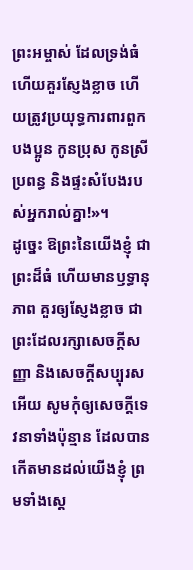ព្រះអម្ចាស់ ដែលទ្រង់ធំ ហើយគួរស្ញែងខ្លាច ហើយត្រូវប្រយុទ្ធការពារពួកបងប្អូន កូនប្រុស កូនស្រី ប្រពន្ធ និងផ្ទះសំបែងរបស់អ្នករាល់គ្នា!»។
ដូច្នេះ ឱព្រះនៃយើងខ្ញុំ ជាព្រះដ៏ធំ ហើយមានឫទ្ធានុភាព គួរឲ្យស្ញែងខ្លាច ជាព្រះដែលរក្សាសេចក្ដីសញ្ញា និងសេចក្ដីសប្បុរសអើយ សូមកុំឲ្យសេចក្ដីទេវនាទាំងប៉ុន្មាន ដែលបានកើតមានដល់យើងខ្ញុំ ព្រមទាំងស្តេ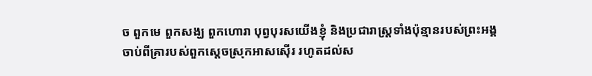ច ពួកមេ ពួកសង្ឃ ពួកហោរា បុព្វបុរសយើងខ្ញុំ និងប្រជារាស្ត្រទាំងប៉ុន្មានរបស់ព្រះអង្គ ចាប់ពីគ្រារបស់ពួកស្តេចស្រុកអាសស៊ើរ រហូតដល់ស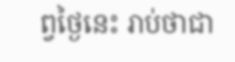ព្វថ្ងៃនេះ រាប់ថាជា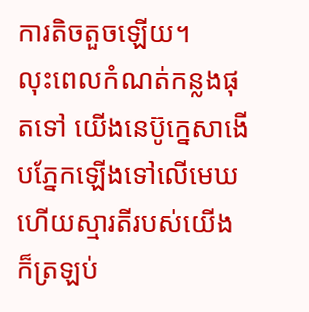ការតិចតួចឡើយ។
លុះពេលកំណត់កន្លងផុតទៅ យើងនេប៊ូក្នេសាងើបភ្នែកឡើងទៅលើមេឃ ហើយស្មារតីរបស់យើង ក៏ត្រឡប់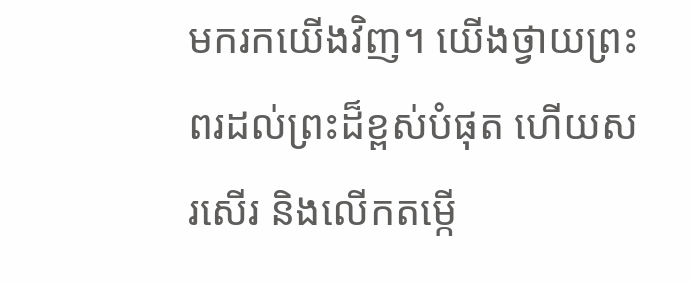មករកយើងវិញ។ យើងថ្វាយព្រះពរដល់ព្រះដ៏ខ្ពស់បំផុត ហើយសរសើរ និងលើកតម្កើ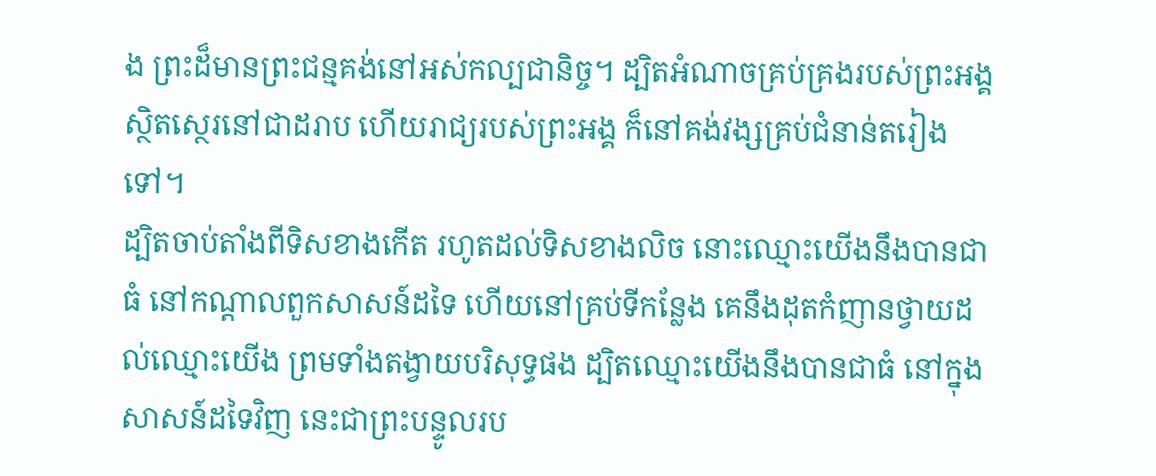ង ព្រះដ៏មានព្រះជន្មគង់នៅអស់កល្បជានិច្ច។ ដ្បិតអំណាចគ្រប់គ្រងរបស់ព្រះអង្គ ស្ថិតស្ថេរនៅជាដរាប ហើយរាជ្យរបស់ព្រះអង្គ ក៏នៅគង់វង្សគ្រប់ជំនាន់តរៀងទៅ។
ដ្បិតចាប់តាំងពីទិសខាងកើត រហូតដល់ទិសខាងលិច នោះឈ្មោះយើងនឹងបានជាធំ នៅកណ្ដាលពួកសាសន៍ដទៃ ហើយនៅគ្រប់ទីកន្លែង គេនឹងដុតកំញានថ្វាយដល់ឈ្មោះយើង ព្រមទាំងតង្វាយបរិសុទ្ធផង ដ្បិតឈ្មោះយើងនឹងបានជាធំ នៅក្នុងសាសន៍ដទៃវិញ នេះជាព្រះបន្ទូលរប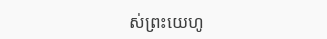ស់ព្រះយេហូ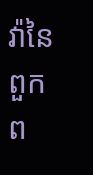វ៉ានៃពួកព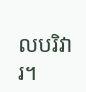លបរិវារ។